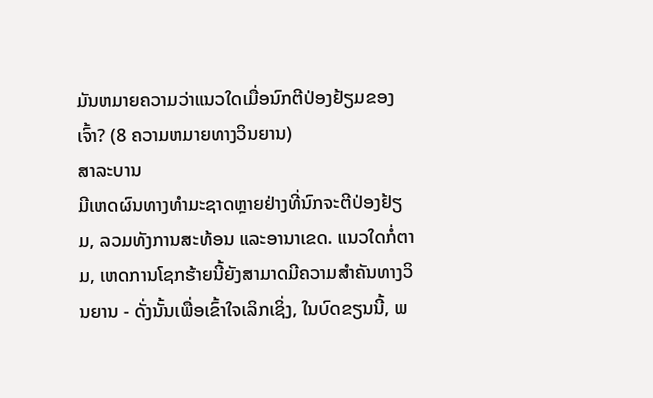ມັນຫມາຍຄວາມວ່າແນວໃດເມື່ອນົກຕີປ່ອງຢ້ຽມຂອງເຈົ້າ? (8 ຄວາມຫມາຍທາງວິນຍານ)
ສາລະບານ
ມີເຫດຜົນທາງທໍາມະຊາດຫຼາຍຢ່າງທີ່ນົກຈະຕີປ່ອງຢ້ຽມ, ລວມທັງການສະທ້ອນ ແລະອານາເຂດ. ແນວໃດກໍ່ຕາມ, ເຫດການໂຊກຮ້າຍນີ້ຍັງສາມາດມີຄວາມສໍາຄັນທາງວິນຍານ - ດັ່ງນັ້ນເພື່ອເຂົ້າໃຈເລິກເຊິ່ງ, ໃນບົດຂຽນນີ້, ພ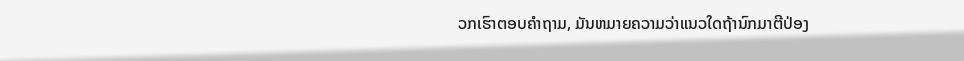ວກເຮົາຕອບຄໍາຖາມ, ມັນຫມາຍຄວາມວ່າແນວໃດຖ້ານົກມາຕີປ່ອງ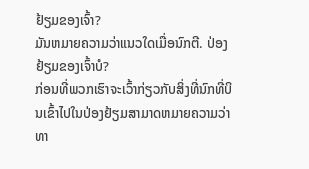ຢ້ຽມຂອງເຈົ້າ?
ມັນຫມາຍຄວາມວ່າແນວໃດເມື່ອນົກຕີ. ປ່ອງຢ້ຽມຂອງເຈົ້າບໍ?
ກ່ອນທີ່ພວກເຮົາຈະເວົ້າກ່ຽວກັບສິ່ງທີ່ນົກທີ່ບິນເຂົ້າໄປໃນປ່ອງຢ້ຽມສາມາດຫມາຍຄວາມວ່າທາ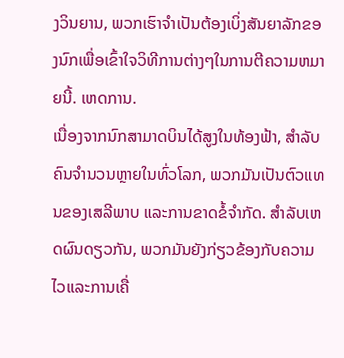ງວິນຍານ, ພວກເຮົາຈໍາເປັນຕ້ອງເບິ່ງສັນຍາລັກຂອງນົກເພື່ອເຂົ້າໃຈວິທີການຕ່າງໆໃນການຕີຄວາມຫມາຍນີ້. ເຫດການ.
ເນື່ອງຈາກນົກສາມາດບິນໄດ້ສູງໃນທ້ອງຟ້າ, ສໍາລັບຄົນຈໍານວນຫຼາຍໃນທົ່ວໂລກ, ພວກມັນເປັນຕົວແທນຂອງເສລີພາບ ແລະການຂາດຂໍ້ຈໍາກັດ. ສໍາລັບເຫດຜົນດຽວກັນ, ພວກມັນຍັງກ່ຽວຂ້ອງກັບຄວາມໄວແລະການເຄື່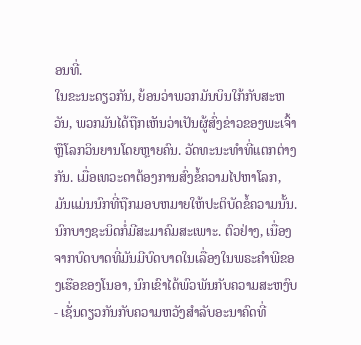ອນທີ່.
ໃນຂະນະດຽວກັນ, ຍ້ອນວ່າພວກມັນບິນໃກ້ກັບສະຫວັນ, ພວກມັນໄດ້ຖືກເຫັນວ່າເປັນຜູ້ສົ່ງຂ່າວຂອງພະເຈົ້າຫຼືໂລກວິນຍານໂດຍຫຼາຍຄົນ. ວັດທະນະທໍາທີ່ແຕກຕ່າງກັນ. ເມື່ອເທວະດາຕ້ອງການສົ່ງຂໍ້ຄວາມໄປຫາໂລກ, ມັນແມ່ນນົກທີ່ຖືກມອບຫມາຍໃຫ້ປະຕິບັດຂໍ້ຄວາມນັ້ນ.
ນົກບາງຊະນິດກໍ່ມີສະມາຄົມສະເພາະ. ຕົວຢ່າງ, ເນື່ອງຈາກບົດບາດທີ່ມັນມີບົດບາດໃນເລື່ອງໃນພຣະຄໍາພີຂອງເຮືອຂອງໂນອາ, ນົກເຂົາໄດ້ພົວພັນກັບຄວາມສະຫງົບ - ເຊັ່ນດຽວກັນກັບຄວາມຫວັງສໍາລັບອະນາຄົດທີ່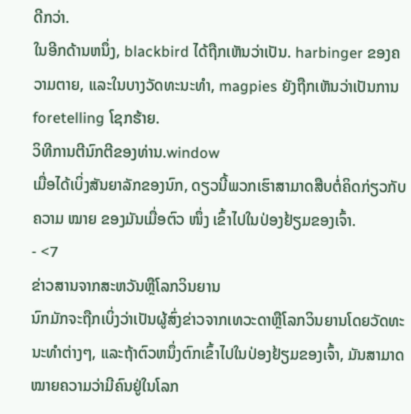ດີກວ່າ.
ໃນອີກດ້ານຫນຶ່ງ, blackbird ໄດ້ຖືກເຫັນວ່າເປັນ. harbinger ຂອງຄວາມຕາຍ, ແລະໃນບາງວັດທະນະທໍາ, magpies ຍັງຖືກເຫັນວ່າເປັນການ foretelling ໂຊກຮ້າຍ.
ວິທີການຕີນົກຕີຂອງທ່ານ.window
ເມື່ອໄດ້ເບິ່ງສັນຍາລັກຂອງນົກ, ດຽວນີ້ພວກເຮົາສາມາດສືບຕໍ່ຄິດກ່ຽວກັບຄວາມ ໝາຍ ຂອງມັນເມື່ອຕົວ ໜຶ່ງ ເຂົ້າໄປໃນປ່ອງຢ້ຽມຂອງເຈົ້າ.
- <7
ຂ່າວສານຈາກສະຫວັນຫຼືໂລກວິນຍານ
ນົກມັກຈະຖືກເບິ່ງວ່າເປັນຜູ້ສົ່ງຂ່າວຈາກເທວະດາຫຼືໂລກວິນຍານໂດຍວັດທະນະທໍາຕ່າງໆ, ແລະຖ້າຕົວຫນຶ່ງຕົກເຂົ້າໄປໃນປ່ອງຢ້ຽມຂອງເຈົ້າ, ມັນສາມາດໝາຍຄວາມວ່າມີຄົນຢູ່ໃນໂລກ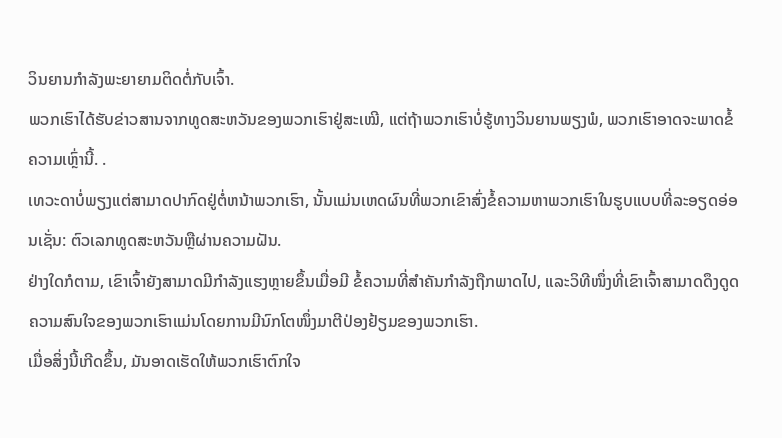ວິນຍານກຳລັງພະຍາຍາມຕິດຕໍ່ກັບເຈົ້າ.
ພວກເຮົາໄດ້ຮັບຂ່າວສານຈາກທູດສະຫວັນຂອງພວກເຮົາຢູ່ສະເໝີ, ແຕ່ຖ້າພວກເຮົາບໍ່ຮູ້ທາງວິນຍານພຽງພໍ, ພວກເຮົາອາດຈະພາດຂໍ້ຄວາມເຫຼົ່ານີ້. .
ເທວະດາບໍ່ພຽງແຕ່ສາມາດປາກົດຢູ່ຕໍ່ຫນ້າພວກເຮົາ, ນັ້ນແມ່ນເຫດຜົນທີ່ພວກເຂົາສົ່ງຂໍ້ຄວາມຫາພວກເຮົາໃນຮູບແບບທີ່ລະອຽດອ່ອນເຊັ່ນ: ຕົວເລກທູດສະຫວັນຫຼືຜ່ານຄວາມຝັນ.
ຢ່າງໃດກໍຕາມ, ເຂົາເຈົ້າຍັງສາມາດມີກໍາລັງແຮງຫຼາຍຂຶ້ນເມື່ອມີ ຂໍ້ຄວາມທີ່ສຳຄັນກຳລັງຖືກພາດໄປ, ແລະວິທີໜຶ່ງທີ່ເຂົາເຈົ້າສາມາດດຶງດູດຄວາມສົນໃຈຂອງພວກເຮົາແມ່ນໂດຍການມີນົກໂຕໜຶ່ງມາຕີປ່ອງຢ້ຽມຂອງພວກເຮົາ.
ເມື່ອສິ່ງນີ້ເກີດຂຶ້ນ, ມັນອາດເຮັດໃຫ້ພວກເຮົາຕົກໃຈ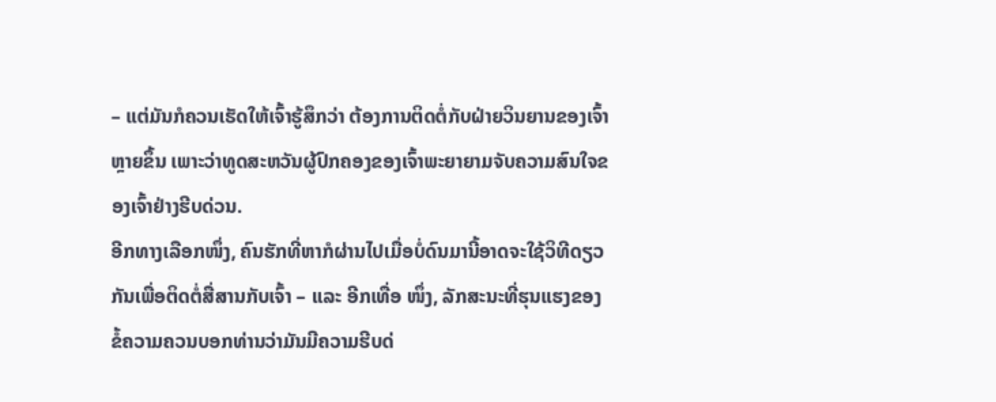– ແຕ່ມັນກໍຄວນເຮັດໃຫ້ເຈົ້າຮູ້ສຶກວ່າ ຕ້ອງການຕິດຕໍ່ກັບຝ່າຍວິນຍານຂອງເຈົ້າຫຼາຍຂຶ້ນ ເພາະວ່າທູດສະຫວັນຜູ້ປົກຄອງຂອງເຈົ້າພະຍາຍາມຈັບຄວາມສົນໃຈຂອງເຈົ້າຢ່າງຮີບດ່ວນ.
ອີກທາງເລືອກໜຶ່ງ, ຄົນຮັກທີ່ຫາກໍຜ່ານໄປເມື່ອບໍ່ດົນມານີ້ອາດຈະໃຊ້ວິທີດຽວກັນເພື່ອຕິດຕໍ່ສື່ສານກັບເຈົ້າ – ແລະ ອີກເທື່ອ ໜຶ່ງ, ລັກສະນະທີ່ຮຸນແຮງຂອງຂໍ້ຄວາມຄວນບອກທ່ານວ່າມັນມີຄວາມຮີບດ່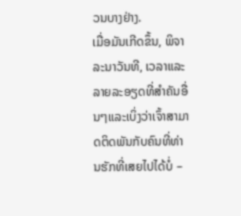ວນບາງຢ່າງ.
ເມື່ອມັນເກີດຂຶ້ນ, ພິຈາລະນາວັນທີ, ເວລາແລະລາຍລະອຽດທີ່ສໍາຄັນອື່ນໆແລະເບິ່ງວ່າເຈົ້າສາມາດຕິດພັນກັບຄົນທີ່ທ່ານຮັກທີ່ເສຍໄປໄດ້ບໍ່ –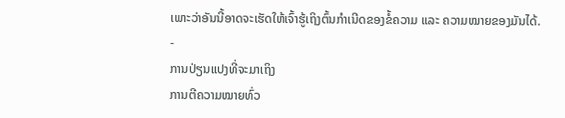ເພາະວ່າອັນນີ້ອາດຈະເຮັດໃຫ້ເຈົ້າຮູ້ເຖິງຕົ້ນກຳເນີດຂອງຂໍ້ຄວາມ ແລະ ຄວາມໝາຍຂອງມັນໄດ້.
-
ການປ່ຽນແປງທີ່ຈະມາເຖິງ
ການຕີຄວາມໝາຍທົ່ວ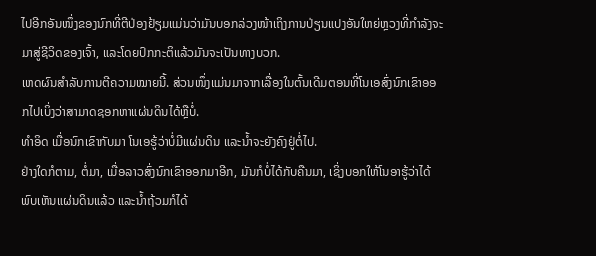ໄປອີກອັນໜຶ່ງຂອງນົກທີ່ຕີປ່ອງຢ້ຽມແມ່ນວ່າມັນບອກລ່ວງໜ້າເຖິງການປ່ຽນແປງອັນໃຫຍ່ຫຼວງທີ່ກຳລັງຈະມາສູ່ຊີວິດຂອງເຈົ້າ, ແລະໂດຍປົກກະຕິແລ້ວມັນຈະເປັນທາງບວກ.
ເຫດຜົນສຳລັບການຕີຄວາມໝາຍນີ້. ສ່ວນໜຶ່ງແມ່ນມາຈາກເລື່ອງໃນຕົ້ນເດີມຕອນທີ່ໂນເອສົ່ງນົກເຂົາອອກໄປເບິ່ງວ່າສາມາດຊອກຫາແຜ່ນດິນໄດ້ຫຼືບໍ່.
ທຳອິດ ເມື່ອນົກເຂົາກັບມາ ໂນເອຮູ້ວ່າບໍ່ມີແຜ່ນດິນ ແລະນໍ້າຈະຍັງຄົງຢູ່ຕໍ່ໄປ.
ຢ່າງໃດກໍຕາມ, ຕໍ່ມາ, ເມື່ອລາວສົ່ງນົກເຂົາອອກມາອີກ, ມັນກໍບໍ່ໄດ້ກັບຄືນມາ, ເຊິ່ງບອກໃຫ້ໂນອາຮູ້ວ່າໄດ້ພົບເຫັນແຜ່ນດິນແລ້ວ ແລະນ້ຳຖ້ວມກໍໄດ້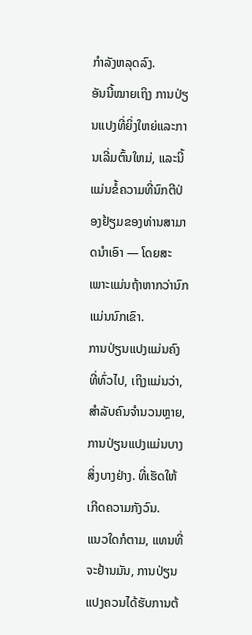ກຳລັງຫລຸດລົງ.
ອັນນີ້ໝາຍເຖິງ ການປ່ຽນແປງທີ່ຍິ່ງໃຫຍ່ແລະການເລີ່ມຕົ້ນໃຫມ່, ແລະນີ້ແມ່ນຂໍ້ຄວາມທີ່ນົກຕີປ່ອງຢ້ຽມຂອງທ່ານສາມາດນໍາເອົາ — ໂດຍສະເພາະແມ່ນຖ້າຫາກວ່ານົກແມ່ນນົກເຂົາ.
ການປ່ຽນແປງແມ່ນຄົງທີ່ທົ່ວໄປ, ເຖິງແມ່ນວ່າ, ສໍາລັບຄົນຈໍານວນຫຼາຍ, ການປ່ຽນແປງແມ່ນບາງສິ່ງບາງຢ່າງ. ທີ່ເຮັດໃຫ້ເກີດຄວາມກັງວົນ.
ແນວໃດກໍຕາມ, ແທນທີ່ຈະຢ້ານມັນ, ການປ່ຽນແປງຄວນໄດ້ຮັບການຕ້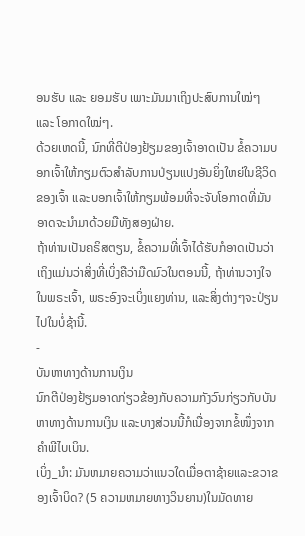ອນຮັບ ແລະ ຍອມຮັບ ເພາະມັນມາເຖິງປະສົບການໃໝ່ໆ ແລະ ໂອກາດໃໝ່ໆ.
ດ້ວຍເຫດນີ້, ນົກທີ່ຕີປ່ອງຢ້ຽມຂອງເຈົ້າອາດເປັນ ຂໍ້ຄວາມບອກເຈົ້າໃຫ້ກຽມຕົວສໍາລັບການປ່ຽນແປງອັນຍິ່ງໃຫຍ່ໃນຊີວິດຂອງເຈົ້າ ແລະບອກເຈົ້າໃຫ້ກຽມພ້ອມທີ່ຈະຈັບໂອກາດທີ່ມັນອາດຈະນໍາມາດ້ວຍມືທັງສອງຝ່າຍ.
ຖ້າທ່ານເປັນຄຣິສຕຽນ, ຂໍ້ຄວາມທີ່ເຈົ້າໄດ້ຮັບກໍອາດເປັນວ່າເຖິງແມ່ນວ່າສິ່ງທີ່ເບິ່ງຄືວ່າມືດມົວໃນຕອນນີ້, ຖ້າທ່ານວາງໃຈໃນພຣະເຈົ້າ, ພຣະອົງຈະເບິ່ງແຍງທ່ານ, ແລະສິ່ງຕ່າງໆຈະປ່ຽນໄປໃນບໍ່ຊ້ານີ້.
-
ບັນຫາທາງດ້ານການເງິນ
ນົກຕີປ່ອງຢ້ຽມອາດກ່ຽວຂ້ອງກັບຄວາມກັງວົນກ່ຽວກັບບັນຫາທາງດ້ານການເງິນ ແລະບາງສ່ວນນີ້ກໍເນື່ອງຈາກຂໍ້ໜຶ່ງຈາກຄຳພີໄບເບິນ.
ເບິ່ງ_ນຳ: ມັນຫມາຍຄວາມວ່າແນວໃດເມື່ອຕາຊ້າຍແລະຂວາຂອງເຈົ້າບິດ? (5 ຄວາມຫມາຍທາງວິນຍານ)ໃນມັດທາຍ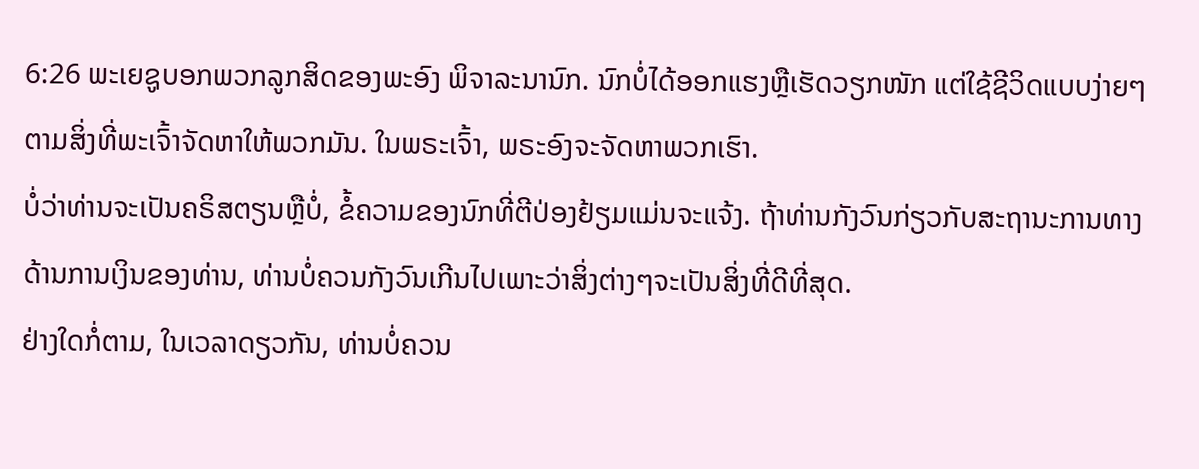6:26 ພະເຍຊູບອກພວກລູກສິດຂອງພະອົງ ພິຈາລະນານົກ. ນົກບໍ່ໄດ້ອອກແຮງຫຼືເຮັດວຽກໜັກ ແຕ່ໃຊ້ຊີວິດແບບງ່າຍໆຕາມສິ່ງທີ່ພະເຈົ້າຈັດຫາໃຫ້ພວກມັນ. ໃນພຣະເຈົ້າ, ພຣະອົງຈະຈັດຫາພວກເຮົາ.
ບໍ່ວ່າທ່ານຈະເປັນຄຣິສຕຽນຫຼືບໍ່, ຂໍ້ຄວາມຂອງນົກທີ່ຕີປ່ອງຢ້ຽມແມ່ນຈະແຈ້ງ. ຖ້າທ່ານກັງວົນກ່ຽວກັບສະຖານະການທາງດ້ານການເງິນຂອງທ່ານ, ທ່ານບໍ່ຄວນກັງວົນເກີນໄປເພາະວ່າສິ່ງຕ່າງໆຈະເປັນສິ່ງທີ່ດີທີ່ສຸດ.
ຢ່າງໃດກໍ່ຕາມ, ໃນເວລາດຽວກັນ, ທ່ານບໍ່ຄວນ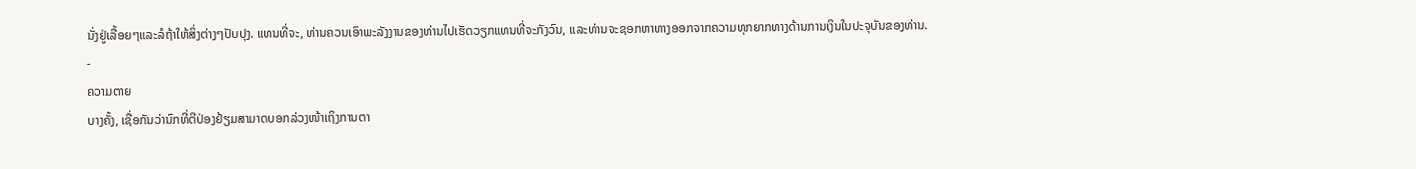ນັ່ງຢູ່ເລື້ອຍໆແລະລໍຖ້າໃຫ້ສິ່ງຕ່າງໆປັບປຸງ. ແທນທີ່ຈະ, ທ່ານຄວນເອົາພະລັງງານຂອງທ່ານໄປເຮັດວຽກແທນທີ່ຈະກັງວົນ, ແລະທ່ານຈະຊອກຫາທາງອອກຈາກຄວາມທຸກຍາກທາງດ້ານການເງິນໃນປະຈຸບັນຂອງທ່ານ.
-
ຄວາມຕາຍ
ບາງຄັ້ງ, ເຊື່ອກັນວ່ານົກທີ່ຕີປ່ອງຢ້ຽມສາມາດບອກລ່ວງໜ້າເຖິງການຕາ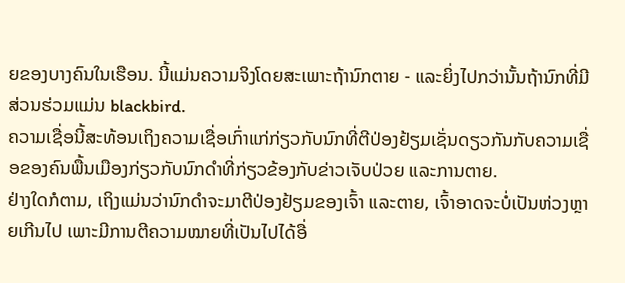ຍຂອງບາງຄົນໃນເຮືອນ. ນີ້ແມ່ນຄວາມຈິງໂດຍສະເພາະຖ້ານົກຕາຍ - ແລະຍິ່ງໄປກວ່ານັ້ນຖ້ານົກທີ່ມີສ່ວນຮ່ວມແມ່ນ blackbird.
ຄວາມເຊື່ອນີ້ສະທ້ອນເຖິງຄວາມເຊື່ອເກົ່າແກ່ກ່ຽວກັບນົກທີ່ຕີປ່ອງຢ້ຽມເຊັ່ນດຽວກັນກັບຄວາມເຊື່ອຂອງຄົນພື້ນເມືອງກ່ຽວກັບນົກດຳທີ່ກ່ຽວຂ້ອງກັບຂ່າວເຈັບປ່ວຍ ແລະການຕາຍ.
ຢ່າງໃດກໍຕາມ, ເຖິງແມ່ນວ່ານົກດຳຈະມາຕີປ່ອງຢ້ຽມຂອງເຈົ້າ ແລະຕາຍ, ເຈົ້າອາດຈະບໍ່ເປັນຫ່ວງຫຼາຍເກີນໄປ ເພາະມີການຕີຄວາມໝາຍທີ່ເປັນໄປໄດ້ອື່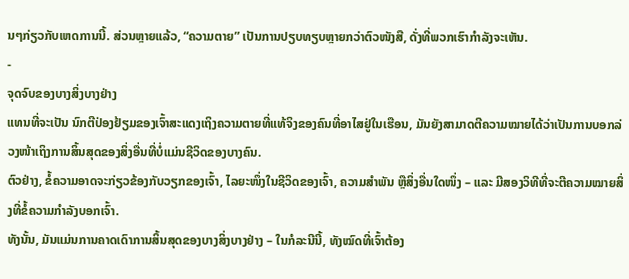ນໆກ່ຽວກັບເຫດການນີ້. ສ່ວນຫຼາຍແລ້ວ, “ຄວາມຕາຍ” ເປັນການປຽບທຽບຫຼາຍກວ່າຕົວໜັງສື, ດັ່ງທີ່ພວກເຮົາກຳລັງຈະເຫັນ.
-
ຈຸດຈົບຂອງບາງສິ່ງບາງຢ່າງ
ແທນທີ່ຈະເປັນ ນົກຕີປ່ອງຢ້ຽມຂອງເຈົ້າສະແດງເຖິງຄວາມຕາຍທີ່ແທ້ຈິງຂອງຄົນທີ່ອາໄສຢູ່ໃນເຮືອນ, ມັນຍັງສາມາດຕີຄວາມໝາຍໄດ້ວ່າເປັນການບອກລ່ວງໜ້າເຖິງການສິ້ນສຸດຂອງສິ່ງອື່ນທີ່ບໍ່ແມ່ນຊີວິດຂອງບາງຄົນ.
ຕົວຢ່າງ, ຂໍ້ຄວາມອາດຈະກ່ຽວຂ້ອງກັບວຽກຂອງເຈົ້າ, ໄລຍະໜຶ່ງໃນຊີວິດຂອງເຈົ້າ, ຄວາມສຳພັນ ຫຼືສິ່ງອື່ນໃດໜຶ່ງ – ແລະ ມີສອງວິທີທີ່ຈະຕີຄວາມໝາຍສິ່ງທີ່ຂໍ້ຄວາມກຳລັງບອກເຈົ້າ.
ທັງນັ້ນ, ມັນແມ່ນການຄາດເດົາການສິ້ນສຸດຂອງບາງສິ່ງບາງຢ່າງ – ໃນກໍລະນີນີ້, ທັງໝົດທີ່ເຈົ້າຕ້ອງ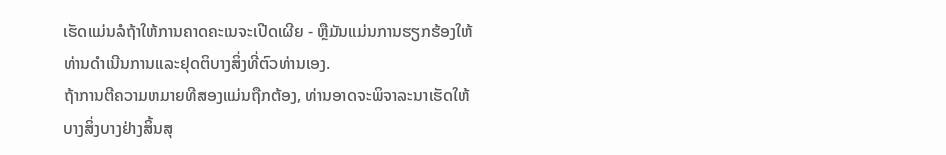ເຮັດແມ່ນລໍຖ້າໃຫ້ການຄາດຄະເນຈະເປີດເຜີຍ - ຫຼືມັນແມ່ນການຮຽກຮ້ອງໃຫ້ທ່ານດໍາເນີນການແລະຢຸດຕິບາງສິ່ງທີ່ຕົວທ່ານເອງ.
ຖ້າການຕີຄວາມຫມາຍທີສອງແມ່ນຖືກຕ້ອງ, ທ່ານອາດຈະພິຈາລະນາເຮັດໃຫ້ບາງສິ່ງບາງຢ່າງສິ້ນສຸ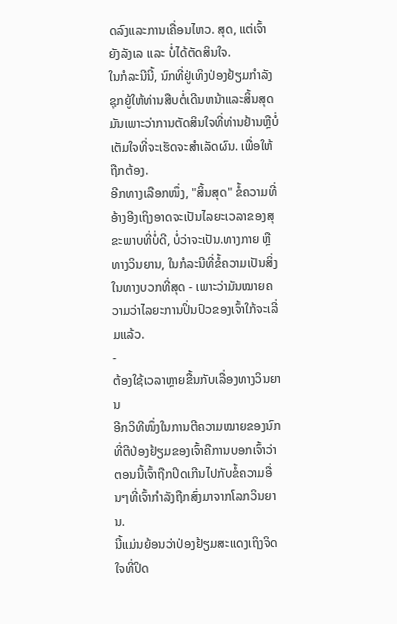ດລົງແລະການເຄື່ອນໄຫວ. ສຸດ, ແຕ່ເຈົ້າຍັງລັງເລ ແລະ ບໍ່ໄດ້ຕັດສິນໃຈ.
ໃນກໍລະນີນີ້, ນົກທີ່ຢູ່ເທິງປ່ອງຢ້ຽມກໍາລັງຊຸກຍູ້ໃຫ້ທ່ານສືບຕໍ່ເດີນຫນ້າແລະສິ້ນສຸດມັນເພາະວ່າການຕັດສິນໃຈທີ່ທ່ານຢ້ານຫຼືບໍ່ເຕັມໃຈທີ່ຈະເຮັດຈະສໍາເລັດຜົນ. ເພື່ອໃຫ້ຖືກຕ້ອງ.
ອີກທາງເລືອກໜຶ່ງ, "ສິ້ນສຸດ" ຂໍ້ຄວາມທີ່ອ້າງອີງເຖິງອາດຈະເປັນໄລຍະເວລາຂອງສຸຂະພາບທີ່ບໍ່ດີ, ບໍ່ວ່າຈະເປັນ.ທາງກາຍ ຫຼືທາງວິນຍານ, ໃນກໍລະນີທີ່ຂໍ້ຄວາມເປັນສິ່ງໃນທາງບວກທີ່ສຸດ - ເພາະວ່າມັນໝາຍຄວາມວ່າໄລຍະການປິ່ນປົວຂອງເຈົ້າໃກ້ຈະເລີ່ມແລ້ວ.
-
ຕ້ອງໃຊ້ເວລາຫຼາຍຂື້ນກັບເລື່ອງທາງວິນຍານ
ອີກວິທີໜຶ່ງໃນການຕີຄວາມໝາຍຂອງນົກທີ່ຕີປ່ອງຢ້ຽມຂອງເຈົ້າຄືການບອກເຈົ້າວ່າ ຕອນນີ້ເຈົ້າຖືກປິດເກີນໄປກັບຂໍ້ຄວາມອື່ນໆທີ່ເຈົ້າກຳລັງຖືກສົ່ງມາຈາກໂລກວິນຍານ.
ນີ້ແມ່ນຍ້ອນວ່າປ່ອງຢ້ຽມສະແດງເຖິງຈິດໃຈທີ່ປິດ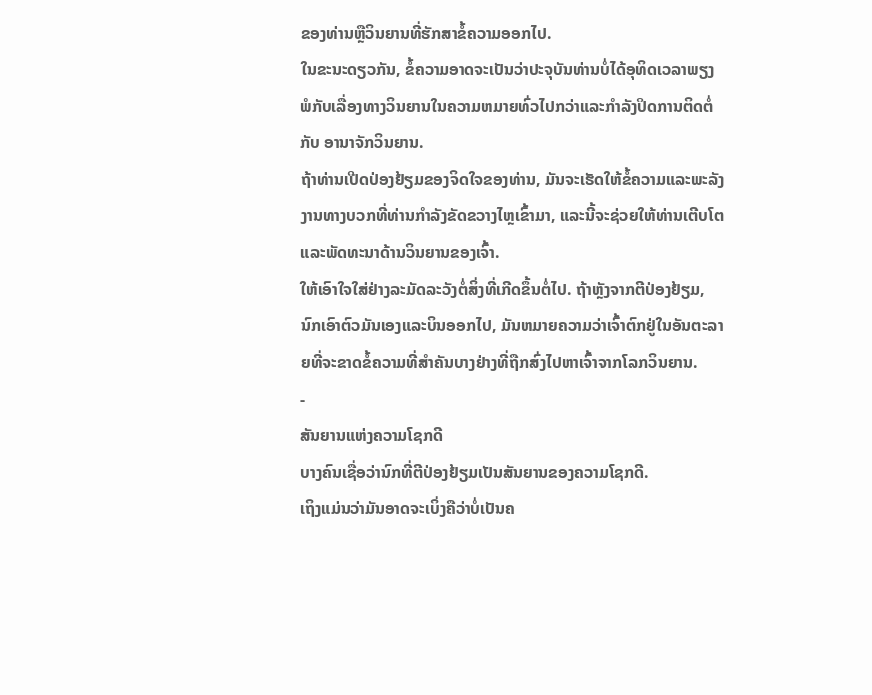ຂອງທ່ານຫຼືວິນຍານທີ່ຮັກສາຂໍ້ຄວາມອອກໄປ.
ໃນຂະນະດຽວກັນ, ຂໍ້ຄວາມອາດຈະເປັນວ່າປະຈຸບັນທ່ານບໍ່ໄດ້ອຸທິດເວລາພຽງພໍກັບເລື່ອງທາງວິນຍານໃນຄວາມຫມາຍທົ່ວໄປກວ່າແລະກໍາລັງປິດການຕິດຕໍ່ກັບ ອານາຈັກວິນຍານ.
ຖ້າທ່ານເປີດປ່ອງຢ້ຽມຂອງຈິດໃຈຂອງທ່ານ, ມັນຈະເຮັດໃຫ້ຂໍ້ຄວາມແລະພະລັງງານທາງບວກທີ່ທ່ານກໍາລັງຂັດຂວາງໄຫຼເຂົ້າມາ, ແລະນີ້ຈະຊ່ວຍໃຫ້ທ່ານເຕີບໂຕແລະພັດທະນາດ້ານວິນຍານຂອງເຈົ້າ.
ໃຫ້ເອົາໃຈໃສ່ຢ່າງລະມັດລະວັງຕໍ່ສິ່ງທີ່ເກີດຂຶ້ນຕໍ່ໄປ. ຖ້າຫຼັງຈາກຕີປ່ອງຢ້ຽມ, ນົກເອົາຕົວມັນເອງແລະບິນອອກໄປ, ມັນຫມາຍຄວາມວ່າເຈົ້າຕົກຢູ່ໃນອັນຕະລາຍທີ່ຈະຂາດຂໍ້ຄວາມທີ່ສໍາຄັນບາງຢ່າງທີ່ຖືກສົ່ງໄປຫາເຈົ້າຈາກໂລກວິນຍານ.
-
ສັນຍານແຫ່ງຄວາມໂຊກດີ
ບາງຄົນເຊື່ອວ່ານົກທີ່ຕີປ່ອງຢ້ຽມເປັນສັນຍານຂອງຄວາມໂຊກດີ.
ເຖິງແມ່ນວ່າມັນອາດຈະເບິ່ງຄືວ່າບໍ່ເປັນຄ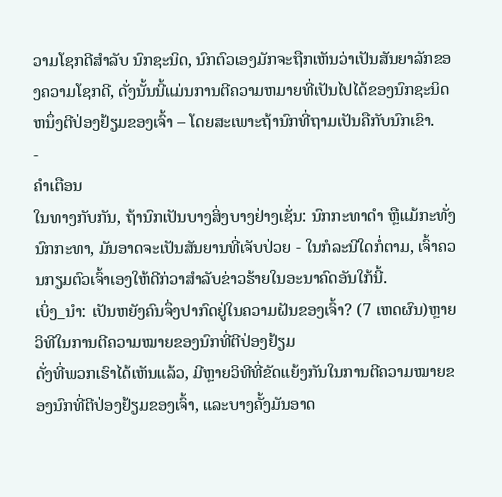ວາມໂຊກດີສໍາລັບ ນົກຊະນິດ, ນົກຕົວເອງມັກຈະຖືກເຫັນວ່າເປັນສັນຍາລັກຂອງຄວາມໂຊກດີ, ດັ່ງນັ້ນນີ້ແມ່ນການຕີຄວາມຫມາຍທີ່ເປັນໄປໄດ້ຂອງນົກຊະນິດຫນຶ່ງຕີປ່ອງຢ້ຽມຂອງເຈົ້າ – ໂດຍສະເພາະຖ້ານົກທີ່ຖາມເປັນຄືກັບນົກເຂົາ.
-
ຄຳເຕືອນ
ໃນທາງກັບກັນ, ຖ້ານົກເປັນບາງສິ່ງບາງຢ່າງເຊັ່ນ: ນົກກະທາດຳ ຫຼືແມ້ກະທັ່ງນົກກະທາ, ມັນອາດຈະເປັນສັນຍານທີ່ເຈັບປ່ວຍ - ໃນກໍລະນີໃດກໍ່ຕາມ, ເຈົ້າຄວນກຽມຕົວເຈົ້າເອງໃຫ້ດີກ່ວາສຳລັບຂ່າວຮ້າຍໃນອະນາຄົດອັນໃກ້ນີ້.
ເບິ່ງ_ນຳ: ເປັນຫຍັງຄົນຈຶ່ງປາກົດຢູ່ໃນຄວາມຝັນຂອງເຈົ້າ? (7 ເຫດຜົນ)ຫຼາຍວິທີໃນການຕີຄວາມໝາຍຂອງນົກທີ່ຕີປ່ອງຢ້ຽມ
ດັ່ງທີ່ພວກເຮົາໄດ້ເຫັນແລ້ວ, ມີຫຼາຍວິທີທີ່ຂັດແຍ້ງກັນໃນການຕີຄວາມໝາຍຂອງນົກທີ່ຕີປ່ອງຢ້ຽມຂອງເຈົ້າ, ແລະບາງຄັ້ງມັນອາດ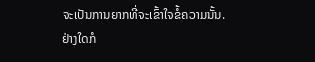ຈະເປັນການຍາກທີ່ຈະເຂົ້າໃຈຂໍ້ຄວາມນັ້ນ.
ຢ່າງໃດກໍ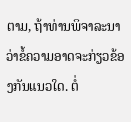ຕາມ, ຖ້າທ່ານພິຈາລະນາວ່າຂໍ້ຄວາມອາດຈະກ່ຽວຂ້ອງກັນແນວໃດ. ຕໍ່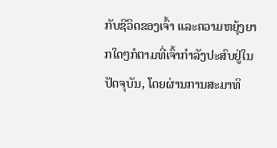ກັບຊີວິດຂອງເຈົ້າ ແລະຄວາມຫຍຸ້ງຍາກໃດໆກໍຕາມທີ່ເຈົ້າກໍາລັງປະສົບຢູ່ໃນປັດຈຸບັນ, ໂດຍຜ່ານການສະມາທິ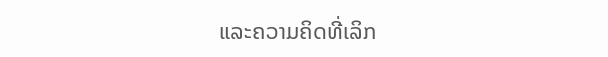ແລະຄວາມຄິດທີ່ເລິກ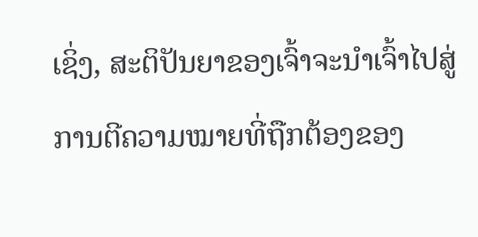ເຊິ່ງ, ສະຕິປັນຍາຂອງເຈົ້າຈະນໍາເຈົ້າໄປສູ່ການຕີຄວາມໝາຍທີ່ຖືກຕ້ອງຂອງ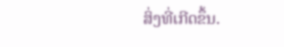ສິ່ງທີ່ເກີດຂຶ້ນ.